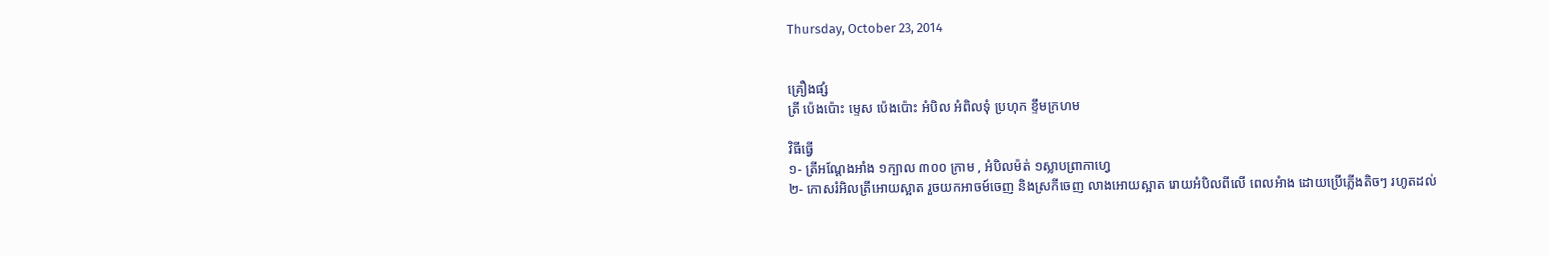Thursday, October 23, 2014


គ្រឿងផ្សំ
ត្រី ប៉េងប៉ោះ ម្ទេស ប៉េងប៉ោះ អំបិល អំពិលទុំ ប្រហុក ខ្ទឹមក្រហម

វិធីធ្វើ
១- ត្រីអណ្តែងអាំង ១ក្បាល ៣០០ ក្រាម , អំបិលម៉ត់ ១ស្លាបព្រាកាហ្វេ
២- កោសរំអិលត្រីអោយស្អាត រួចយកអាចម៍ចេញ និងស្រកីចេញ លាងអោយស្អាត រោយអំបិលពីលើ ពេលអំាង ដោយប្រើភ្លើងតិចៗ រហូតដល់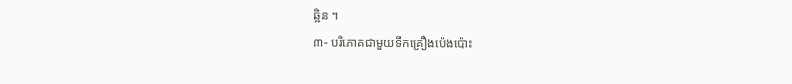ឆ្អិន ។
៣- បរិភោគជាមួយទឹកគ្រឿងប៉េងប៉ោះ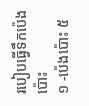របៀបធ្វើទឹកប៉េងប៉ោះ
១ -ប៉េងប៉ោះ ៥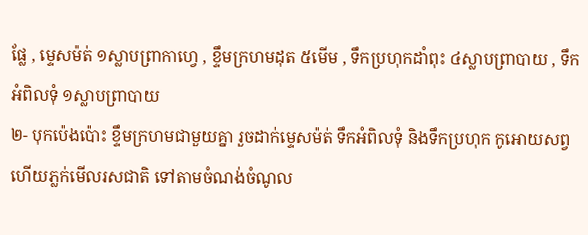ផ្លែ , ម្ទេសម៉ត់ ១ស្លាបព្រាកាហ្វេ , ខ្ទឹមក្រហមដុត ៥មើម , ទឹកប្រហុកដាំពុះ ៤ស្លាបព្រាបាយ , ទឹកអំពិលទុំ ១ស្លាបព្រាបាយ
២- បុកប៉េងប៉ោះ ខ្ទឹមក្រហមជាមួយគ្នា រួចដាក់ម្ទេសម៉ត់ ទឹកអំពិលទុំ និងទឹកប្រហុក កូអោយសព្វ ហើយភ្លក់មើលរសជាតិ ទៅតាមចំណង់ចំណូល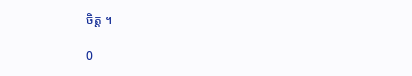ចិត្ត ។

0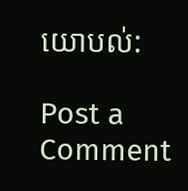យោបល់:

Post a Comment